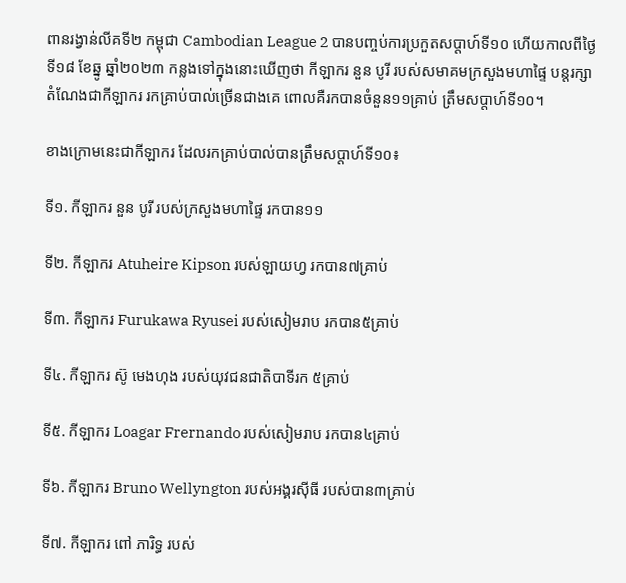ពានរង្វាន់លីគទី២ កម្ពុជា Cambodian League 2 បានបញ្ចប់ការប្រកួតសប្តាហ៍ទី១០ ហើយកាលពីថ្ងៃទី១៨ ខែឆ្នូ ឆ្នាំ២០២៣ កន្លងទៅក្នុងនោះឃើញថា កីឡាករ នួន បូរី របស់សមាគមក្រសួងមហាផ្ទៃ បន្តរក្សាតំណែងជាកីឡាករ រកគ្រាប់បាល់ច្រើនជាងគេ ពោលគឺរកបានចំនួន១១គ្រាប់ ត្រឹមសប្តាហ៍ទី១០។

ខាងក្រោមនេះជាកីឡាករ ដែលរកគ្រាប់បាល់បានត្រឹមសប្តាហ៍ទី១០៖

ទី១. កីឡាករ នួន បូរី របស់ក្រសួងមហាផ្ទៃ រកបាន១១

ទី២. កីឡាករ Atuheire Kipson របស់ឡាយហ្វ រកបាន៧គ្រាប់

ទី៣. កីឡាករ Furukawa Ryusei របស់សៀមរាប រកបាន៥គ្រាប់

ទី៤. កីឡាករ ស៊ូ មេងហុង របស់យុវជនជាតិបាទីរក ៥គ្រាប់

ទី៥. កីឡាករ Loagar Frernando របស់សៀមរាប រកបាន៤គ្រាប់

ទី៦. កីឡាករ Bruno Wellyngton របស់អង្គរស៊ីធី របស់បាន៣គ្រាប់

ទី៧. កីឡាករ ពៅ ភារិទ្ធ របស់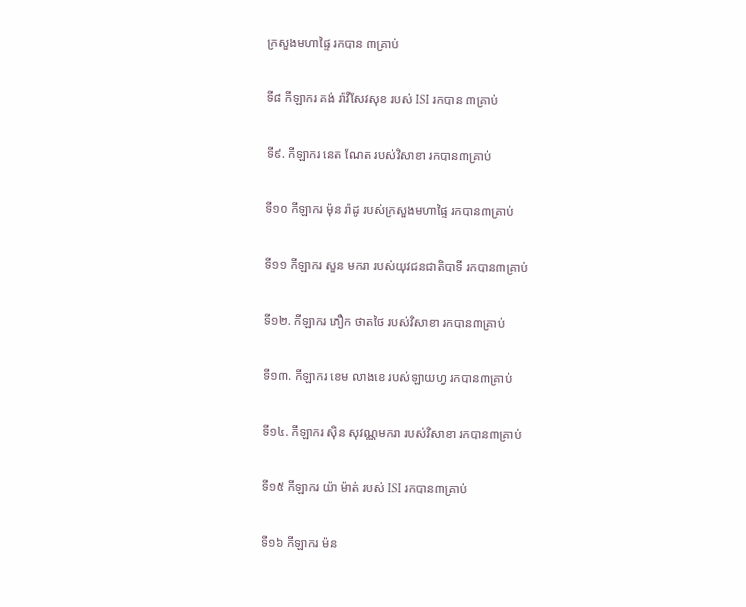ក្រសួងមហាផ្ទៃ រកបាន ៣គ្រាប់

ទី៨ កីឡាករ គង់ រ៉ាវីសែវសុខ របស់ ISI រកបាន ៣គ្រាប់

ទី៩. កីឡាករ នេត ណែត របស់វិសាខា រកបាន៣គ្រាប់

ទី១០ កីឡាករ ម៉ុន រ៉ាដូ របស់ក្រសួងមហាផ្ទៃ រកបាន៣គ្រាប់

ទី១១ កីឡាករ សួន មករា របស់យុវជនជាតិបាទី រកបាន៣គ្រាប់

ទី១២. កីឡាករ ភឿក ថាតថៃ របស់វិសាខា រកបាន៣គ្រាប់

ទី១៣. កីឡាករ ខេម លាងខេ របស់ឡាយហ្វ រកបាន៣គ្រាប់

ទី១៤. កីឡាករ ស៊ិន សុវណ្ណមករា របស់វិសាខា រកបាន៣គ្រាប់

ទី១៥ កីឡាករ យ៉ា ម៉ាត់ របស់ ISI រកបាន៣គ្រាប់

ទី១៦ កីឡាករ ម៉ន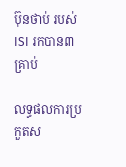ប៊ុនថាប់ របស់ ISI រកបាន៣គ្រាប់

លទ្ធផលការប្រកួតស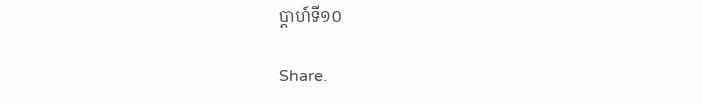ប្តាហ៍ទី១០

Share.